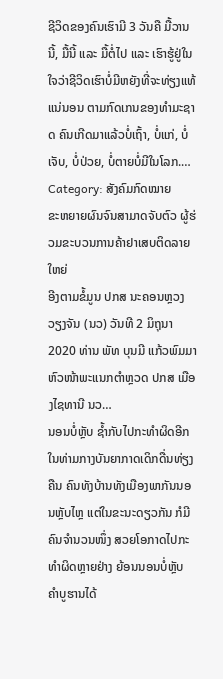ຊີວິດຂອງຄົນເຮົາມີ 3 ວັນຄື ມື້ວານນີ້, ມື້ນີ້ ແລະ ມື້ຕໍ່ໄປ ແລະ ເຮົາຮູ້ຢູ່ໃນໃຈວ່າຊີວິດເຮົາບໍ່ມີຫຍັງທີ່ຈະທ່ຽງແທ້ແນ່ນອນ ຕາມກົດເກນຂອງທຳມະຊາດ ຄົນເກີດມາແລ້ວບໍ່ເຖົ້າ, ບໍ່ແກ່, ບໍ່ເຈັບ, ບໍ່ປ່ວຍ, ບໍ່ຕາຍບໍ່ມີໃນໂລກ.…
Category: ສັງຄົມກົດໝາຍ
ຂະຫຍາຍຜົນຈົນສາມາດຈັບຕົວ ຜູ້ຮ່ວມຂະບວນການຄ້າຢາເສບຕິດລາຍໃຫຍ່
ອີງຕາມຂໍ້ມູນ ປກສ ນະຄອນຫຼວງວຽງຈັນ (ນວ) ວັນທີ 2 ມິຖຸນາ 2020 ທ່ານ ພັທ ບຸນມີ ແກ້ວພົມມາ ຫົວໜ້າພະແນກຕຳຫຼວດ ປກສ ເມືອງໄຊທານີ ນວ…
ນອນບໍ່ຫຼັບ ຊ້ຳກັບໄປກະທຳຜິດອີກ
ໃນທ່າມກາງບັນຍາກາດເດິກດື່ນທ່ຽງຄືນ ຄົນທັງບ້ານທັງເມືອງພາກັນນອນຫຼັບໄຫຼ ແຕ່ໃນຂະນະດຽວກັນ ກໍມີຄົນຈຳນວນໜຶ່ງ ສວຍໂອກາດໄປກະທຳຜິດຫຼາຍຢ່າງ ຍ້ອນນອນບໍ່ຫຼັບ ຄຳບູຮານໄດ້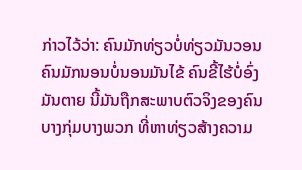ກ່າວໄວ້ວ່າ: ຄົນມັກທ່ຽວບໍ່ທ່ຽວມັນວອນ ຄົນມັກນອນບໍ່ນອນມັນໄຂ້ ຄົນຂີ້ໄຮ້ບໍ່ອົ່ງມັນຕາຍ ນີ້ມັນຖືກສະພາບຕົວຈິງຂອງຄົນບາງກຸ່ມບາງພວກ ທີ່ຫາທ່ຽວສ້າງຄວາມ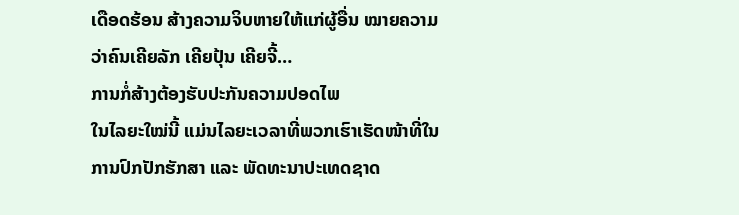ເດືອດຮ້ອນ ສ້າງຄວາມຈິບຫາຍໃຫ້ແກ່ຜູ້ອື່ນ ໝາຍຄວາມວ່າຄົນເຄີຍລັກ ເຄີຍປຸ້ນ ເຄີຍຈີ້…
ການກໍ່ສ້າງຕ້ອງຮັບປະກັນຄວາມປອດໄພ
ໃນໄລຍະໃໝ່ນີ້ ແມ່ນໄລຍະເວລາທີ່ພວກເຮົາເຮັດໜ້າທີ່ໃນການປົກປັກຮັກສາ ແລະ ພັດທະນາປະເທດຊາດ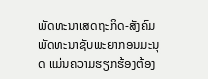ພັດທະນາເສດຖະກິດ-ສັງຄົມ ພັດທະນາຊັບພະຍາກອນມະນຸດ ແມ່ນຄວາມຮຽກຮ້ອງຕ້ອງ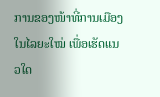ການຂອງໜ້າທີ່ການເມືອງໃນໄລຍະໃໝ່ ເພື່ອເຮັດແນວໃດ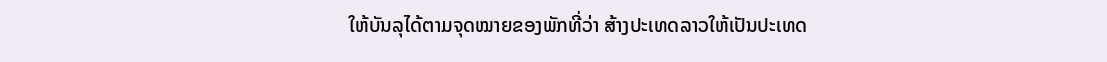ໃຫ້ບັນລຸໄດ້ຕາມຈຸດໝາຍຂອງພັກທີ່ວ່າ ສ້າງປະເທດລາວໃຫ້ເປັນປະເທດ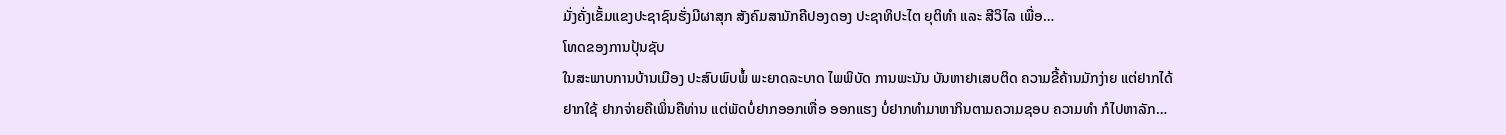ມັ່ງຄັ່ງເຂັ້ມແຂງປະຊາຊົນຮັ່ງມີຜາສຸກ ສັງຄົມສາມັກຄີປອງດອງ ປະຊາທິປະໄຕ ຍຸຕິທຳ ແລະ ສີວິໄລ ເພື່ອ…
ໂທດຂອງການປຸ້ນຊັບ
ໃນສະພາບການບ້ານເມືອງ ປະສົບພົບພໍ້ ພະຍາດລະບາດ ໄພພິບັດ ການພະນັນ ບັນຫາຢາເສບຕິດ ຄວາມຂີ້ຄ້ານມັກງ່າຍ ແຕ່ຢາກໄດ້ ຢາກໃຊ້ ຢາກຈ່າຍຄືເພິ່ນຄືທ່ານ ແຕ່ພັດບໍ່ຢາກອອກເຫື່ອ ອອກແຮງ ບໍ່ຢາກທຳມາຫາກິນຕາມຄວາມຊອບ ຄວາມທຳ ກໍໄປຫາລັກ…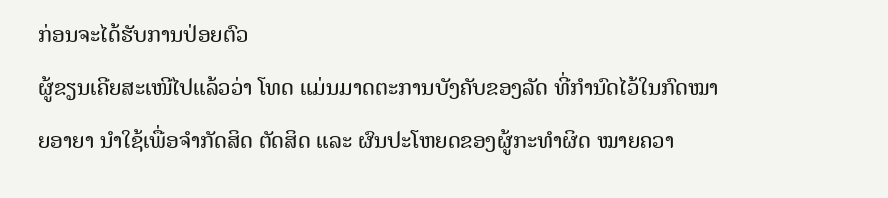ກ່ອນຈະໄດ້ຮັບການປ່ອຍຕົວ
ຜູ້ຂຽນເຄີຍສະເໜີໄປແລ້ວວ່າ ໂທດ ແມ່ນມາດຕະການບັງຄັບຂອງລັດ ທີ່ກຳນົດໄວ້ໃນກົດໝາຍອາຍາ ນຳໃຊ້ເພື່ອຈຳກັດສິດ ຕັດສິດ ແລະ ຜົນປະໂຫຍດຂອງຜູ້ກະທຳຜິດ ໝາຍຄວາ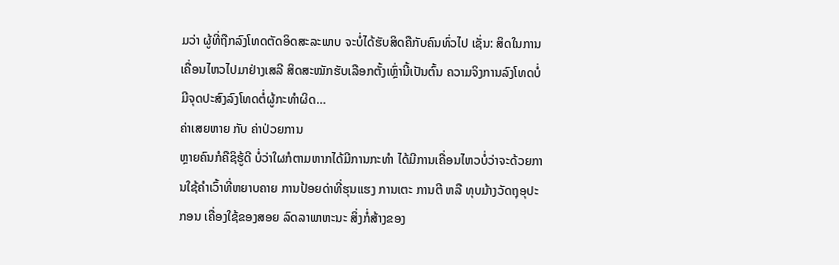ມວ່າ ຜູ້ທີ່ຖືກລົງໂທດຕັດອິດສະລະພາບ ຈະບໍ່ໄດ້ຮັບສິດຄືກັບຄົນທົ່ວໄປ ເຊັ່ນ: ສິດໃນການເຄື່ອນໄຫວໄປມາຢ່າງເສລີ ສິດສະໝັກຮັບເລືອກຕັ້ງເຫຼົ່ານີ້ເປັນຕົ້ນ ຄວາມຈິງການລົງໂທດບໍ່ມີຈຸດປະສົງລົງໂທດຕໍ່ຜູ້ກະທຳຜິດ…
ຄ່າເສຍຫາຍ ກັບ ຄ່າປ່ວຍການ
ຫຼາຍຄົນກໍຄືຊິຮູ້ດີ ບໍ່ວ່າໃຜກໍຕາມຫາກໄດ້ມີການກະທຳ ໄດ້ມີການເຄື່ອນໄຫວບໍ່ວ່າຈະດ້ວຍການໃຊ້ຄຳເວົ້າທີ່ຫຍາບຄາຍ ການປ້ອຍດ່າທີ່ຮຸນແຮງ ການເຕະ ການຕີ ຫລື ທຸບມ້າງວັດຖຸອຸປະກອນ ເຄື່ອງໃຊ້ຂອງສອຍ ລົດລາພາຫະນະ ສິ່ງກໍ່ສ້າງຂອງ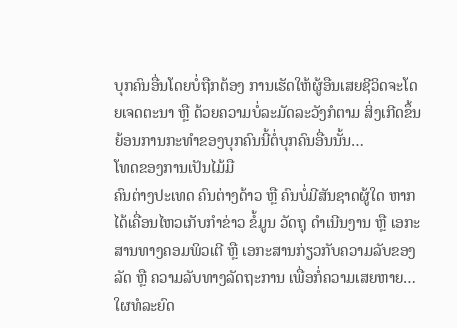ບຸກຄົນອື່ນໂດຍບໍ່ຖືກຕ້ອງ ການເຮັດໃຫ້ຜູ້ອືນເສຍຊີວິດຈະໂດຍເຈດຕະນາ ຫຼື ດ້ວຍຄວາມບໍ່ລະມັດລະວັງກໍຕາມ ສິ່ງເກີດຂຶ້ນຍ້ອນການກະທຳຂອງບຸກຄົນນີ້ຕໍ່ບຸກຄົນອື່ນນັ້ນ…
ໂທດຂອງການເປັນໄມ້ມື
ຄົນຕ່າງປະເທດ ຄົນຕ່າງດ້າວ ຫຼື ຄົນບໍ່ມີສັນຊາດຜູ້ໃດ ຫາກໄດ້ເຄື່ອນໄຫວເກັບກຳຂ່າວ ຂໍ້ມູນ ວັດຖຸ ດຳເນີນງານ ຫຼື ເອກະສານທາງຄອມພິວເຕີ ຫຼື ເອກະສານກ່ຽວກັບຄວາມລັບຂອງລັດ ຫຼື ຄວາມລັບທາງລັດຖະການ ເພື່ອກໍ່ຄວາມເສຍຫາຍ…
ໃຜທໍລະຍົດ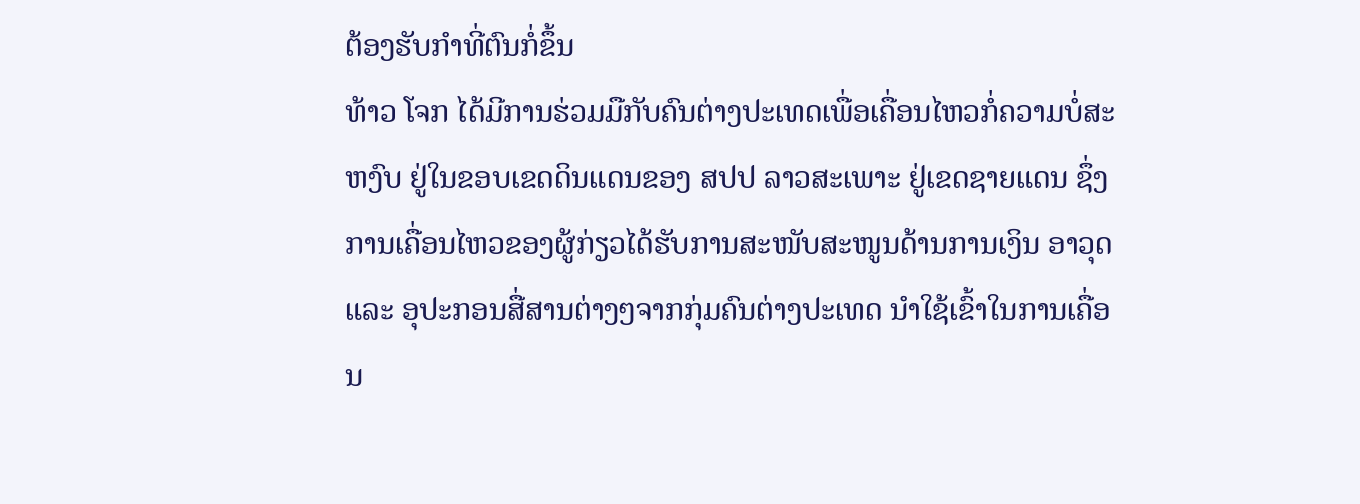ຕ້ອງຮັບກຳທີ່ຕົນກໍ່ຂຶ້ນ
ທ້າວ ໂຈກ ໄດ້ມີການຮ່ວມມືກັບຄົນຕ່າງປະເທດເພື່ອເຄື່ອນໄຫວກໍ່ຄວາມບໍ່ສະຫງົບ ຢູ່ໃນຂອບເຂດດິນແດນຂອງ ສປປ ລາວສະເພາະ ຢູ່ເຂດຊາຍແດນ ຊຶ່ງການເຄື່ອນໄຫວຂອງຜູ້ກ່ຽວໄດ້ຮັບການສະໜັບສະໜູນດ້ານການເງິນ ອາວຸດ ແລະ ອຸປະກອນສື່ສານຕ່າງໆຈາກກຸ່ມຄົນຕ່າງປະເທດ ນຳໃຊ້ເຂົ້າໃນການເຄື່ອນ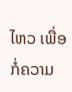ໄຫວ ເພື່ອກໍ່ຄວາມ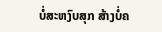ບໍ່ສະຫງົບສຸກ ສ້າງບໍ່ຄ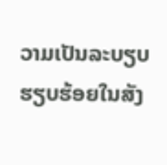ວາມເປັນລະບຽບຮຽບຮ້ອຍໃນສັງ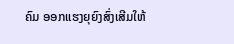ຄົມ ອອກແຮງຍຸຍົງສົ່ງເສີມໃຫ້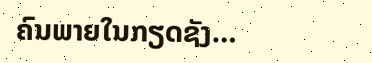ຄົນພາຍໃນກຽດຊັງ…